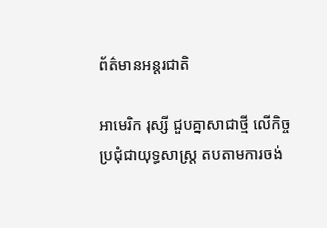ព័ត៌មានអន្តរជាតិ

អាមេរិក រុស្សី ជួបគ្នាសាជាថ្មី លើកិច្ចប្រជុំជាយុទ្ធសាស្ត្រ តបតាមការចង់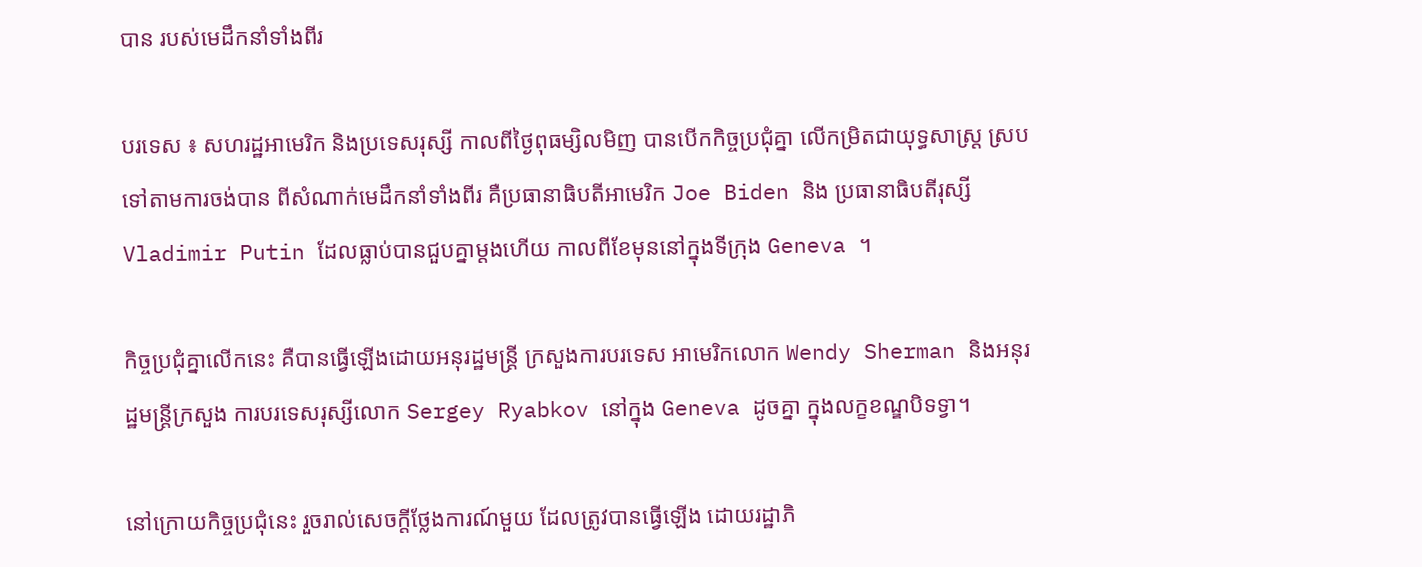បាន របស់មេដឹកនាំទាំងពីរ

បរទេស ៖ សហរដ្ឋអាមេរិក និងប្រទេសរុស្សី កាលពីថ្ងៃពុធម្សិលមិញ បានបើកកិច្ចប្រជុំគ្នា លើកម្រិតជាយុទ្ធសាស្ត្រ ស្របទៅតាមការចង់បាន ពីសំណាក់មេដឹកនាំទាំងពីរ គឺប្រធានាធិបតីអាមេរិក Joe Biden និង ប្រធានាធិបតីរុស្សី Vladimir Putin ដែលធ្លាប់បានជួបគ្នាម្តងហើយ កាលពីខែមុននៅក្នុងទីក្រុង Geneva ។

កិច្ចប្រជុំគ្នាលើកនេះ គឺបានធ្វើឡើងដោយអនុរដ្ឋមន្ត្រី ក្រសួងការបរទេស អាមេរិកលោក Wendy Sherman និងអនុរដ្ឋមន្ត្រីក្រសួង ការបរទេសរុស្សីលោក Sergey Ryabkov នៅក្នុង Geneva ដូចគ្នា ក្នុងលក្ខខណ្ឌបិទទ្វា។

នៅក្រោយកិច្ចប្រជុំនេះ រួចរាល់សេចក្តីថ្លែងការណ៍មួយ ដែលត្រូវបានធ្វើឡើង ដោយរដ្ឋាភិ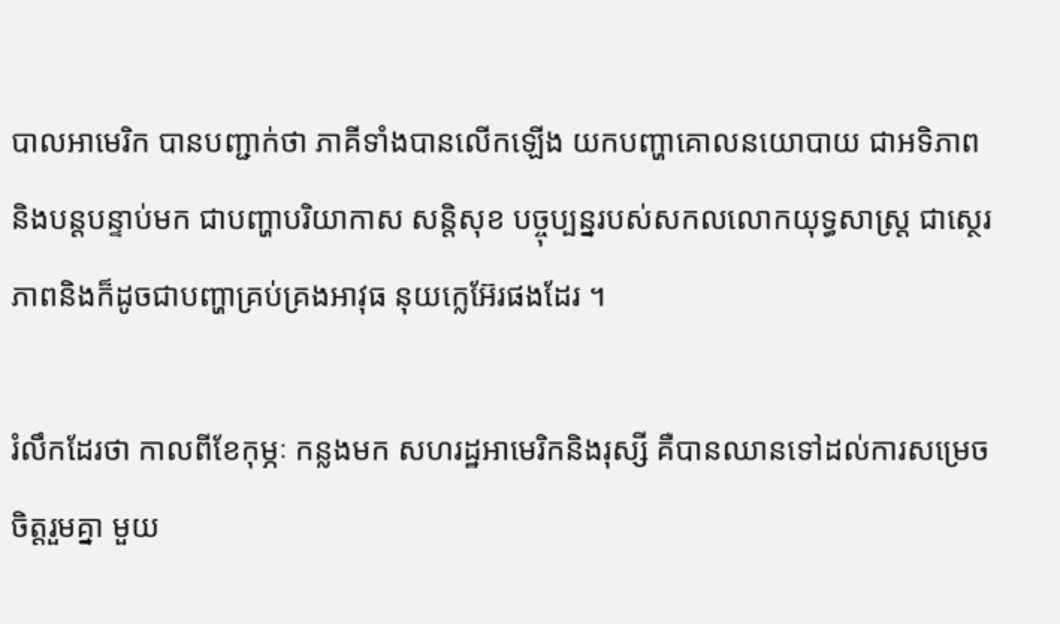បាលអាមេរិក បានបញ្ជាក់ថា ភាគីទាំងបានលើកឡើង យកបញ្ហាគោលនយោបាយ ជាអទិភាព និងបន្តបន្ទាប់មក ជាបញ្ហាបរិយាកាស សន្តិសុខ បច្ចុប្បន្នរបស់សកលលោកយុទ្ធសាស្ត្រ ជាស្ថេរភាពនិងក៏ដូចជាបញ្ហាគ្រប់គ្រងអាវុធ នុយក្លេអ៊ែរផងដែរ ។

រំលឹកដែរថា កាលពីខែកុម្ភៈ កន្លងមក សហរដ្ឋអាមេរិកនិងរុស្សី គឺបានឈានទៅដល់ការសម្រេចចិត្តរួមគ្នា មួយ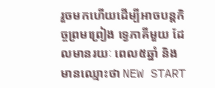រួចមកហើយដើម្បីអាចបន្តកិច្ចព្រមព្រៀង ទ្វេភាគីមួយ ដែលមានរយៈ ពេល៥ឆ្នាំ និងមានឈ្មោះថា NEW START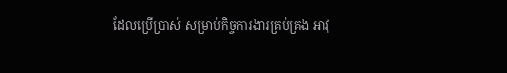ដែលប្រើប្រាស់ សម្រាប់កិច្ចការងារគ្រប់គ្រង អាវុ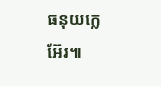ធនុយក្លេអ៊ែរ៕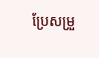ប្រែសម្រួ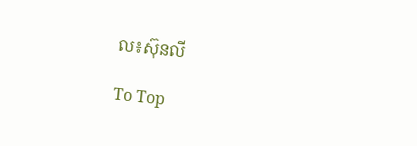ល៖ស៊ុនលី

To Top